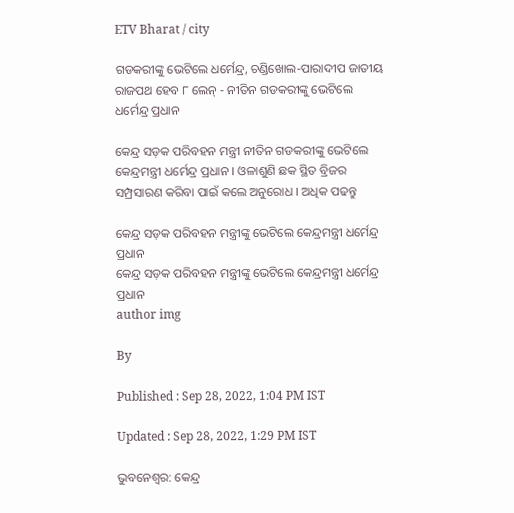ETV Bharat / city

ଗଡକରୀଙ୍କୁ ଭେଟିଲେ ଧର୍ମେନ୍ଦ୍ର, ଚଣ୍ଡିଖୋଲ-ପାରାଦୀପ ଜାତୀୟ ରାଜପଥ ହେବ ୮ ଲେନ୍‌ - ନୀତିନ ଗଡକରୀଙ୍କୁ ଭେଟିଲେ ଧର୍ମେନ୍ଦ୍ର ପ୍ରଧାନ

କେନ୍ଦ୍ର ସଡ଼କ ପରିବହନ ମନ୍ତ୍ରୀ ନୀତିନ ଗଡକରୀଙ୍କୁ ଭେଟିଲେ କେନ୍ଦ୍ରମନ୍ତ୍ରୀ ଧର୍ମେନ୍ଦ୍ର ପ୍ରଧାନ । ଓଳାଶୁଣି ଛକ ସ୍ଥିତ ବ୍ରିଜର ସମ୍ପ୍ରସାରଣ କରିବା ପାଇଁ କଲେ ଅନୁରୋଧ । ଅଧିକ ପଢନ୍ତୁ

କେନ୍ଦ୍ର ସଡ଼କ ପରିବହନ ମନ୍ତ୍ରୀଙ୍କୁ ଭେଟିଲେ କେନ୍ଦ୍ରମନ୍ତ୍ରୀ ଧର୍ମେନ୍ଦ୍ର ପ୍ରଧାନ
କେନ୍ଦ୍ର ସଡ଼କ ପରିବହନ ମନ୍ତ୍ରୀଙ୍କୁ ଭେଟିଲେ କେନ୍ଦ୍ରମନ୍ତ୍ରୀ ଧର୍ମେନ୍ଦ୍ର ପ୍ରଧାନ
author img

By

Published : Sep 28, 2022, 1:04 PM IST

Updated : Sep 28, 2022, 1:29 PM IST

ଭୁବନେଶ୍ବର: କେନ୍ଦ୍ର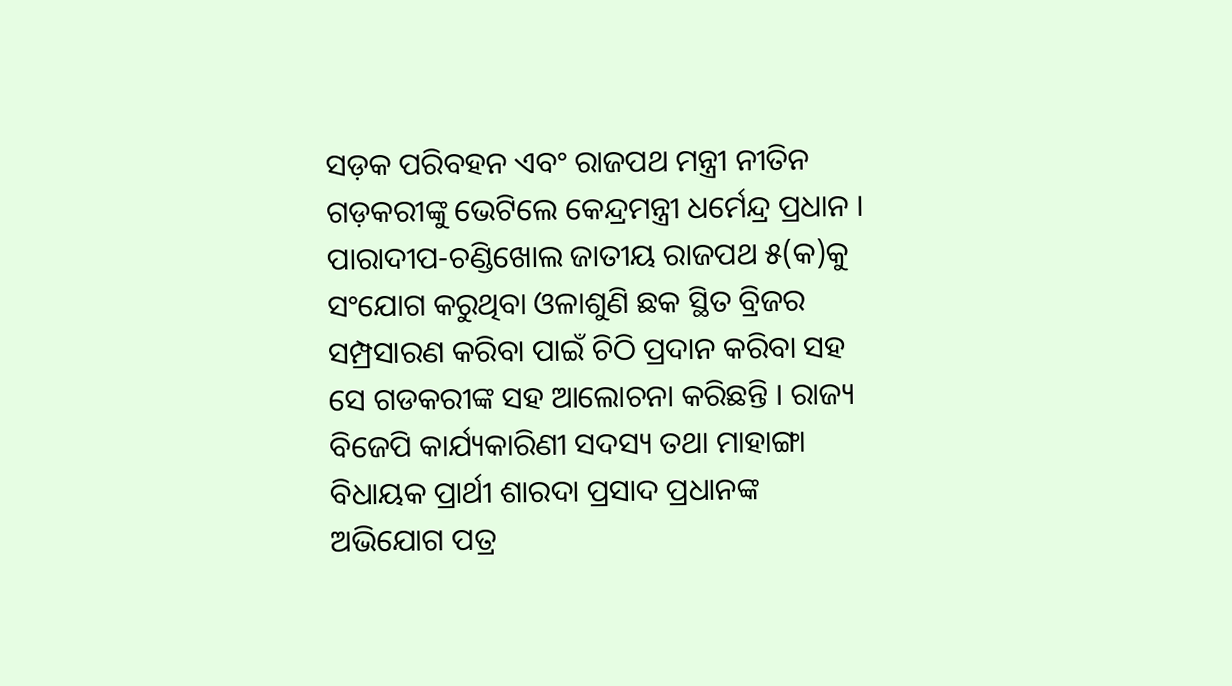ସଡ଼କ ପରିବହନ ଏବଂ ରାଜପଥ ମନ୍ତ୍ରୀ ନୀତିନ ଗଡ଼କରୀଙ୍କୁ ଭେଟିଲେ କେନ୍ଦ୍ରମନ୍ତ୍ରୀ ଧର୍ମେନ୍ଦ୍ର ପ୍ରଧାନ । ପାରାଦୀପ-ଚଣ୍ଡିଖୋଲ ଜାତୀୟ ରାଜପଥ ୫(କ)କୁ ସଂଯୋଗ କରୁଥିବା ଓଳାଶୁଣି ଛକ ସ୍ଥିତ ବ୍ରିଜର ସମ୍ପ୍ରସାରଣ କରିବା ପାଇଁ ଚିଠି ପ୍ରଦାନ କରିବା ସହ ସେ ଗଡକରୀଙ୍କ ସହ ଆଲୋଚନା କରିଛନ୍ତି । ରାଜ୍ୟ ବିଜେପି କାର୍ଯ୍ୟକାରିଣୀ ସଦସ୍ୟ ତଥା ମାହାଙ୍ଗା ବିଧାୟକ ପ୍ରାର୍ଥୀ ଶାରଦା ପ୍ରସାଦ ପ୍ରଧାନଙ୍କ ଅଭିଯୋଗ ପତ୍ର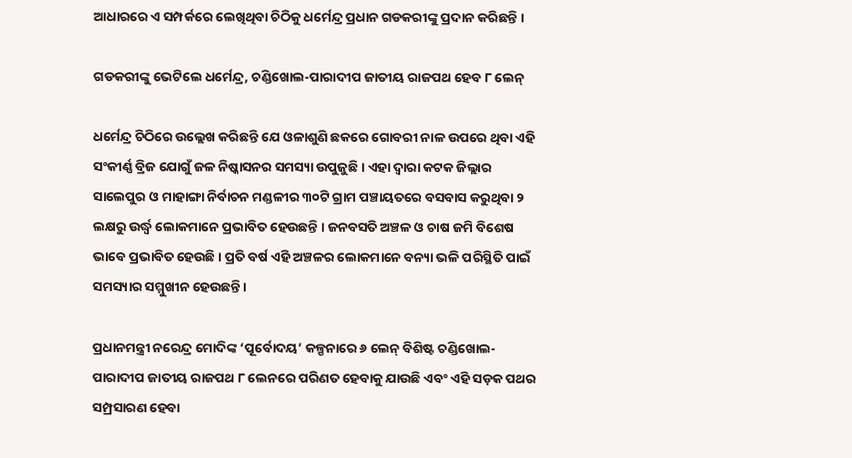ଆଧାରରେ ଏ ସମ୍ପର୍କରେ ଲେଖିଥିବା ଚିଠିକୁ ଧର୍ମେନ୍ଦ୍ର ପ୍ରଧାନ ଗଡକରୀଙ୍କୁ ପ୍ରଦାନ କରିଛନ୍ତି ।

ଗଡକରୀଙ୍କୁ ଭେଟିଲେ ଧର୍ମେନ୍ଦ୍ର, ଚଣ୍ଡିଖୋଲ-ପାରାଦୀପ ଜାତୀୟ ରାଜପଥ ହେବ ୮ ଲେନ୍‌

ଧର୍ମେନ୍ଦ୍ର ଚିଠିରେ ଉଲ୍ଲେଖ କରିଛନ୍ତି ଯେ ଓଳାଶୁଣି ଛକରେ ଗୋବରୀ ନାଳ ଉପରେ ଥିବା ଏହି ସଂକୀର୍ଣ୍ଣ ବ୍ରିଜ ଯୋଗୁଁ ଜଳ ନିଷ୍କାସନର ସମସ୍ୟା ଉପୁଜୁଛି । ଏହା ଦ୍ୱାରା କଟକ ଜିଲ୍ଲାର ସାଲେପୁର ଓ ମାହାଙ୍ଗା ନିର୍ବାଚନ ମଣ୍ଡଳୀର ୩୦ଟି ଗ୍ରାମ ପଞ୍ଚାୟତରେ ବସବାସ କରୁଥିବା ୨ ଲକ୍ଷରୁ ଉର୍ଦ୍ଧ୍ୱ ଲୋକମାନେ ପ୍ରଭାବିତ ହେଉଛନ୍ତି । ଜନବସତି ଅଞ୍ଚଳ ଓ ଚାଷ ଜମି ବିଶେଷ ଭାବେ ପ୍ରଭାବିତ ହେଉଛି । ପ୍ରତି ବର୍ଷ ଏହି ଅଞ୍ଚଳର ଲୋକମାନେ ବନ୍ୟା ଭଳି ପରିସ୍ଥିତି ପାଇଁ ସମସ୍ୟାର ସମ୍ମୁଖୀନ ହେଉଛନ୍ତି ।

ପ୍ରଧାନମନ୍ତ୍ରୀ ନରେନ୍ଦ୍ର ମୋଦିଙ୍କ ‘ପୂର୍ବୋଦୟ’ କଳ୍ପନାରେ ୬ ଲେନ୍ ବିଶିଷ୍ଟ ଚଣ୍ଡିଖୋଲ-ପାରାଦୀପ ଜାତୀୟ ରାଜପଥ ୮ ଲେନରେ ପରିଣତ ହେବାକୁ ଯାଉଛି ଏବଂ ଏହି ସଡ଼କ ପଥର ସମ୍ପ୍ରସାରଣ ହେବା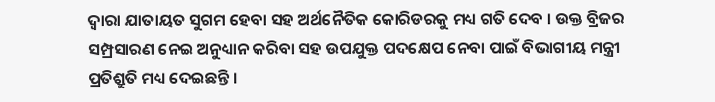ଦ୍ୱାରା ଯାତାୟତ ସୁଗମ ହେବା ସହ ଅର୍ଥନୈତିକ କୋରିଡରକୁ ମଧ୍ୟ ଗତି ଦେବ । ଉକ୍ତ ବ୍ରିଜର ସମ୍ପ୍ରସାରଣ ନେଇ ଅନୁଧ୍ୟାନ କରିବା ସହ ଉପଯୁକ୍ତ ପଦକ୍ଷେପ ନେବା ପାଇଁ ବିଭାଗୀୟ ମନ୍ତ୍ରୀ ପ୍ରତିଶ୍ରୁତି ମଧ୍ୟ ଦେଇଛନ୍ତି ।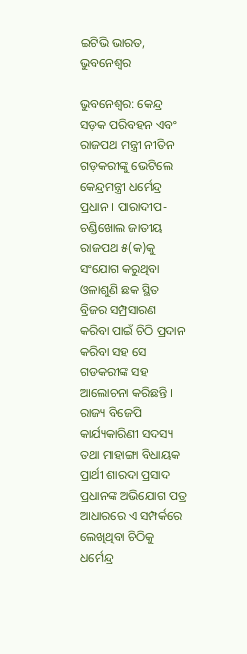ଇଟିଭି ଭାରତ, ଭୁବନେଶ୍ବର

ଭୁବନେଶ୍ବର: କେନ୍ଦ୍ର ସଡ଼କ ପରିବହନ ଏବଂ ରାଜପଥ ମନ୍ତ୍ରୀ ନୀତିନ ଗଡ଼କରୀଙ୍କୁ ଭେଟିଲେ କେନ୍ଦ୍ରମନ୍ତ୍ରୀ ଧର୍ମେନ୍ଦ୍ର ପ୍ରଧାନ । ପାରାଦୀପ-ଚଣ୍ଡିଖୋଲ ଜାତୀୟ ରାଜପଥ ୫(କ)କୁ ସଂଯୋଗ କରୁଥିବା ଓଳାଶୁଣି ଛକ ସ୍ଥିତ ବ୍ରିଜର ସମ୍ପ୍ରସାରଣ କରିବା ପାଇଁ ଚିଠି ପ୍ରଦାନ କରିବା ସହ ସେ ଗଡକରୀଙ୍କ ସହ ଆଲୋଚନା କରିଛନ୍ତି । ରାଜ୍ୟ ବିଜେପି କାର୍ଯ୍ୟକାରିଣୀ ସଦସ୍ୟ ତଥା ମାହାଙ୍ଗା ବିଧାୟକ ପ୍ରାର୍ଥୀ ଶାରଦା ପ୍ରସାଦ ପ୍ରଧାନଙ୍କ ଅଭିଯୋଗ ପତ୍ର ଆଧାରରେ ଏ ସମ୍ପର୍କରେ ଲେଖିଥିବା ଚିଠିକୁ ଧର୍ମେନ୍ଦ୍ର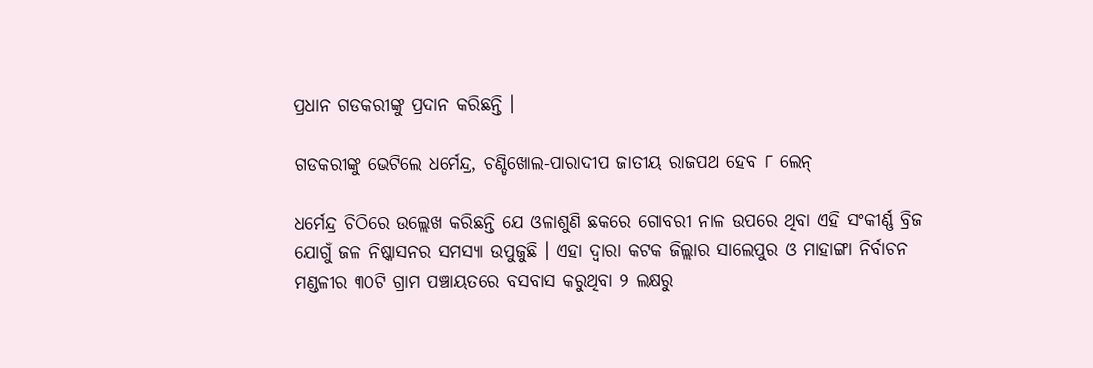ପ୍ରଧାନ ଗଡକରୀଙ୍କୁ ପ୍ରଦାନ କରିଛନ୍ତି ।

ଗଡକରୀଙ୍କୁ ଭେଟିଲେ ଧର୍ମେନ୍ଦ୍ର, ଚଣ୍ଡିଖୋଲ-ପାରାଦୀପ ଜାତୀୟ ରାଜପଥ ହେବ ୮ ଲେନ୍‌

ଧର୍ମେନ୍ଦ୍ର ଚିଠିରେ ଉଲ୍ଲେଖ କରିଛନ୍ତି ଯେ ଓଳାଶୁଣି ଛକରେ ଗୋବରୀ ନାଳ ଉପରେ ଥିବା ଏହି ସଂକୀର୍ଣ୍ଣ ବ୍ରିଜ ଯୋଗୁଁ ଜଳ ନିଷ୍କାସନର ସମସ୍ୟା ଉପୁଜୁଛି । ଏହା ଦ୍ୱାରା କଟକ ଜିଲ୍ଲାର ସାଲେପୁର ଓ ମାହାଙ୍ଗା ନିର୍ବାଚନ ମଣ୍ଡଳୀର ୩୦ଟି ଗ୍ରାମ ପଞ୍ଚାୟତରେ ବସବାସ କରୁଥିବା ୨ ଲକ୍ଷରୁ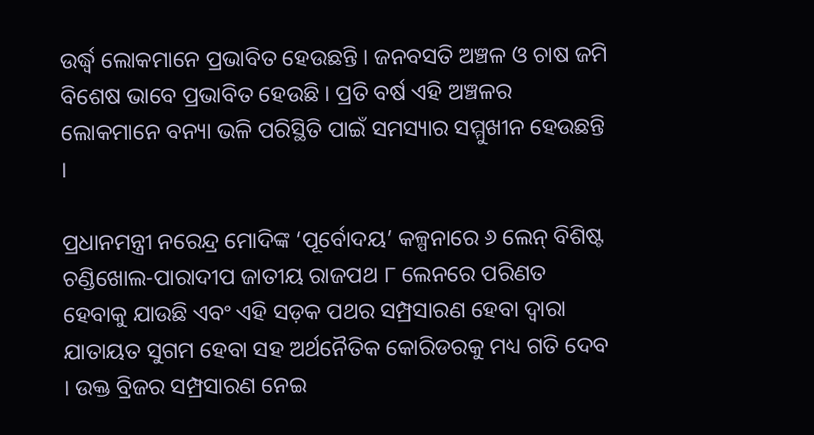ଉର୍ଦ୍ଧ୍ୱ ଲୋକମାନେ ପ୍ରଭାବିତ ହେଉଛନ୍ତି । ଜନବସତି ଅଞ୍ଚଳ ଓ ଚାଷ ଜମି ବିଶେଷ ଭାବେ ପ୍ରଭାବିତ ହେଉଛି । ପ୍ରତି ବର୍ଷ ଏହି ଅଞ୍ଚଳର ଲୋକମାନେ ବନ୍ୟା ଭଳି ପରିସ୍ଥିତି ପାଇଁ ସମସ୍ୟାର ସମ୍ମୁଖୀନ ହେଉଛନ୍ତି ।

ପ୍ରଧାନମନ୍ତ୍ରୀ ନରେନ୍ଦ୍ର ମୋଦିଙ୍କ ‘ପୂର୍ବୋଦୟ’ କଳ୍ପନାରେ ୬ ଲେନ୍ ବିଶିଷ୍ଟ ଚଣ୍ଡିଖୋଲ-ପାରାଦୀପ ଜାତୀୟ ରାଜପଥ ୮ ଲେନରେ ପରିଣତ ହେବାକୁ ଯାଉଛି ଏବଂ ଏହି ସଡ଼କ ପଥର ସମ୍ପ୍ରସାରଣ ହେବା ଦ୍ୱାରା ଯାତାୟତ ସୁଗମ ହେବା ସହ ଅର୍ଥନୈତିକ କୋରିଡରକୁ ମଧ୍ୟ ଗତି ଦେବ । ଉକ୍ତ ବ୍ରିଜର ସମ୍ପ୍ରସାରଣ ନେଇ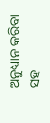ଅନୁଧ୍ୟାନ କରିବା ସହ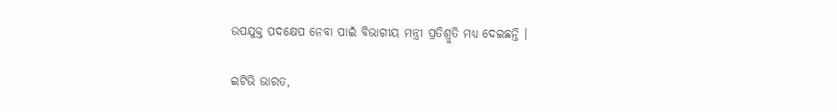ଉପଯୁକ୍ତ ପଦକ୍ଷେପ ନେବା ପାଇଁ ବିଭାଗୀୟ ମନ୍ତ୍ରୀ ପ୍ରତିଶ୍ରୁତି ମଧ୍ୟ ଦେଇଛନ୍ତି ।

ଇଟିଭି ଭାରତ,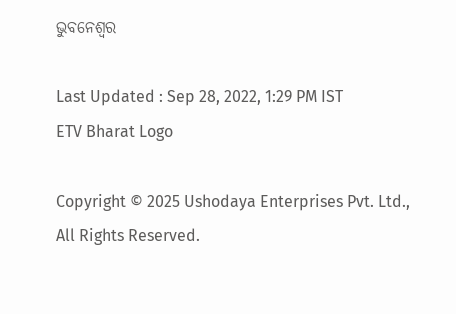ଭୁବନେଶ୍ବର

Last Updated : Sep 28, 2022, 1:29 PM IST
ETV Bharat Logo

Copyright © 2025 Ushodaya Enterprises Pvt. Ltd., All Rights Reserved.